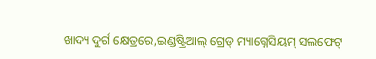ଖାଦ୍ୟ ଦୁର୍ଗ କ୍ଷେତ୍ରରେ,ଇଣ୍ଡଷ୍ଟ୍ରିଆଲ୍ ଗ୍ରେଡ୍ ମ୍ୟାଗ୍ନେସିୟମ୍ ସଲଫେଟ୍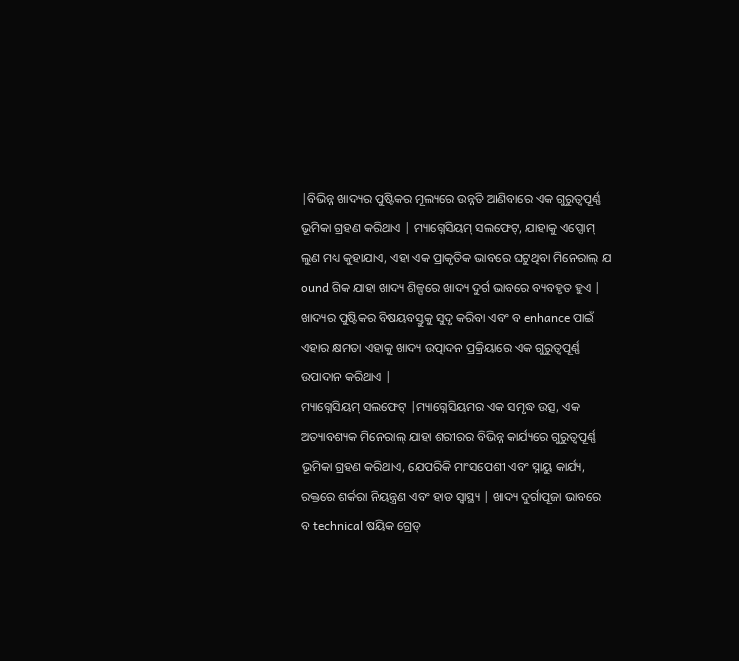|ବିଭିନ୍ନ ଖାଦ୍ୟର ପୁଷ୍ଟିକର ମୂଲ୍ୟରେ ଉନ୍ନତି ଆଣିବାରେ ଏକ ଗୁରୁତ୍ୱପୂର୍ଣ୍ଣ ଭୂମିକା ଗ୍ରହଣ କରିଥାଏ | ମ୍ୟାଗ୍ନେସିୟମ୍ ସଲଫେଟ୍, ଯାହାକୁ ଏପ୍ସୋମ୍ ଲୁଣ ମଧ୍ୟ କୁହାଯାଏ, ଏହା ଏକ ପ୍ରାକୃତିକ ଭାବରେ ଘଟୁଥିବା ମିନେରାଲ୍ ଯ ound ଗିକ ଯାହା ଖାଦ୍ୟ ଶିଳ୍ପରେ ଖାଦ୍ୟ ଦୁର୍ଗ ଭାବରେ ବ୍ୟବହୃତ ହୁଏ | ଖାଦ୍ୟର ପୁଷ୍ଟିକର ବିଷୟବସ୍ତୁକୁ ସୁଦୃ କରିବା ଏବଂ ବ enhance ପାଇଁ ଏହାର କ୍ଷମତା ଏହାକୁ ଖାଦ୍ୟ ଉତ୍ପାଦନ ପ୍ରକ୍ରିୟାରେ ଏକ ଗୁରୁତ୍ୱପୂର୍ଣ୍ଣ ଉପାଦାନ କରିଥାଏ |
ମ୍ୟାଗ୍ନେସିୟମ୍ ସଲଫେଟ୍ |ମ୍ୟାଗ୍ନେସିୟମର ଏକ ସମୃଦ୍ଧ ଉତ୍ସ, ଏକ ଅତ୍ୟାବଶ୍ୟକ ମିନେରାଲ୍ ଯାହା ଶରୀରର ବିଭିନ୍ନ କାର୍ଯ୍ୟରେ ଗୁରୁତ୍ୱପୂର୍ଣ୍ଣ ଭୂମିକା ଗ୍ରହଣ କରିଥାଏ, ଯେପରିକି ମାଂସପେଶୀ ଏବଂ ସ୍ନାୟୁ କାର୍ଯ୍ୟ, ରକ୍ତରେ ଶର୍କରା ନିୟନ୍ତ୍ରଣ ଏବଂ ହାଡ ସ୍ୱାସ୍ଥ୍ୟ | ଖାଦ୍ୟ ଦୁର୍ଗାପୂଜା ଭାବରେ ବ technical ଷୟିକ ଗ୍ରେଡ୍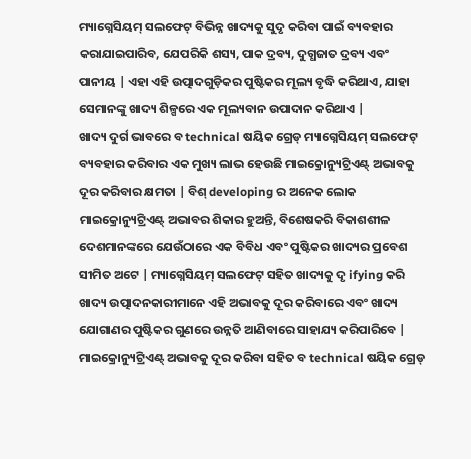ମ୍ୟାଗ୍ନେସିୟମ୍ ସଲଫେଟ୍ ବିଭିନ୍ନ ଖାଦ୍ୟକୁ ସୁଦୃ କରିବା ପାଇଁ ବ୍ୟବହାର କରାଯାଇପାରିବ, ଯେପରିକି ଶସ୍ୟ, ପାକ ଦ୍ରବ୍ୟ, ଦୁଗ୍ଧଜାତ ଦ୍ରବ୍ୟ ଏବଂ ପାନୀୟ | ଏହା ଏହି ଉତ୍ପାଦଗୁଡ଼ିକର ପୁଷ୍ଟିକର ମୂଲ୍ୟ ବୃଦ୍ଧି କରିଥାଏ, ଯାହା ସେମାନଙ୍କୁ ଖାଦ୍ୟ ଶିଳ୍ପରେ ଏକ ମୂଲ୍ୟବାନ ଉପାଦାନ କରିଥାଏ |
ଖାଦ୍ୟ ଦୁର୍ଗ ଭାବରେ ବ technical ଷୟିକ ଗ୍ରେଡ୍ ମ୍ୟାଗ୍ନେସିୟମ୍ ସଲଫେଟ୍ ବ୍ୟବହାର କରିବାର ଏକ ମୁଖ୍ୟ ଲାଭ ହେଉଛି ମାଇକ୍ରୋନ୍ୟୁଟ୍ରିଏଣ୍ଟ୍ ଅଭାବକୁ ଦୂର କରିବାର କ୍ଷମତା | ବିଶ୍ developing ର ଅନେକ ଲୋକ ମାଇକ୍ରୋନ୍ୟୁଟ୍ରିଏଣ୍ଟ୍ ଅଭାବର ଶିକାର ହୁଅନ୍ତି, ବିଶେଷକରି ବିକାଶଶୀଳ ଦେଶମାନଙ୍କରେ ଯେଉଁଠାରେ ଏକ ବିବିଧ ଏବଂ ପୁଷ୍ଟିକର ଖାଦ୍ୟର ପ୍ରବେଶ ସୀମିତ ଅଟେ | ମ୍ୟାଗ୍ନେସିୟମ୍ ସଲଫେଟ୍ ସହିତ ଖାଦ୍ୟକୁ ଦୃ ifying କରି ଖାଦ୍ୟ ଉତ୍ପାଦନକାରୀମାନେ ଏହି ଅଭାବକୁ ଦୂର କରିବାରେ ଏବଂ ଖାଦ୍ୟ ଯୋଗାଣର ପୁଷ୍ଟିକର ଗୁଣରେ ଉନ୍ନତି ଆଣିବାରେ ସାହାଯ୍ୟ କରିପାରିବେ |
ମାଇକ୍ରୋନ୍ୟୁଟ୍ରିଏଣ୍ଟ୍ ଅଭାବକୁ ଦୂର କରିବା ସହିତ ବ technical ଷୟିକ ଗ୍ରେଡ୍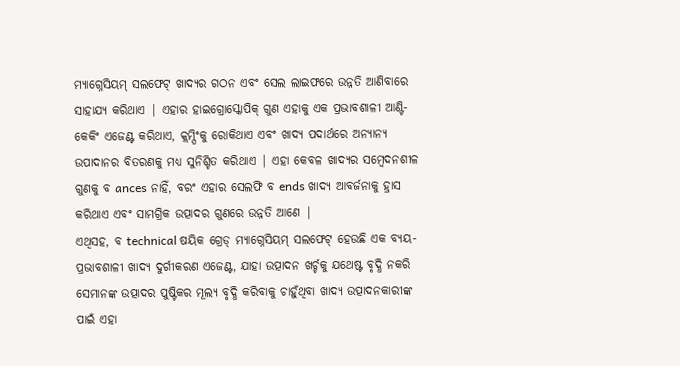ମ୍ୟାଗ୍ନେସିୟମ୍ ସଲଫେଟ୍ ଖାଦ୍ୟର ଗଠନ ଏବଂ ସେଲ ଲାଇଫରେ ଉନ୍ନତି ଆଣିବାରେ ସାହାଯ୍ୟ କରିଥାଏ | ଏହାର ହାଇଗ୍ରୋସ୍କୋପିକ୍ ଗୁଣ ଏହାକୁ ଏକ ପ୍ରଭାବଶାଳୀ ଆଣ୍ଟି-କେକିଂ ଏଜେଣ୍ଟ କରିଥାଏ, କ୍ଲମ୍ପିଂକୁ ରୋକିଥାଏ ଏବଂ ଖାଦ୍ୟ ପଦାର୍ଥରେ ଅନ୍ୟାନ୍ୟ ଉପାଦାନର ବିତରଣକୁ ମଧ୍ୟ ସୁନିଶ୍ଚିତ କରିଥାଏ | ଏହା କେବଳ ଖାଦ୍ୟର ସମ୍ବେଦନଶୀଳ ଗୁଣକୁ ବ ances ନାହିଁ, ବରଂ ଏହାର ସେଲଫି ବ ends ଖାଦ୍ୟ ଆବର୍ଜନାକୁ ହ୍ରାସ କରିଥାଏ ଏବଂ ସାମଗ୍ରିକ ଉତ୍ପାଦର ଗୁଣରେ ଉନ୍ନତି ଆଣେ |
ଏଥିସହ, ବ technical ଷୟିକ ଗ୍ରେଡ୍ ମ୍ୟାଗ୍ନେସିୟମ୍ ସଲଫେଟ୍ ହେଉଛି ଏକ ବ୍ୟୟ-ପ୍ରଭାବଶାଳୀ ଖାଦ୍ୟ ଦୁର୍ଗୀକରଣ ଏଜେଣ୍ଟ, ଯାହା ଉତ୍ପାଦନ ଖର୍ଚ୍ଚକୁ ଯଥେଷ୍ଟ ବୃଦ୍ଧି ନକରି ସେମାନଙ୍କ ଉତ୍ପାଦର ପୁଷ୍ଟିକର ମୂଲ୍ୟ ବୃଦ୍ଧି କରିବାକୁ ଚାହୁଁଥିବା ଖାଦ୍ୟ ଉତ୍ପାଦନକାରୀଙ୍କ ପାଇଁ ଏହା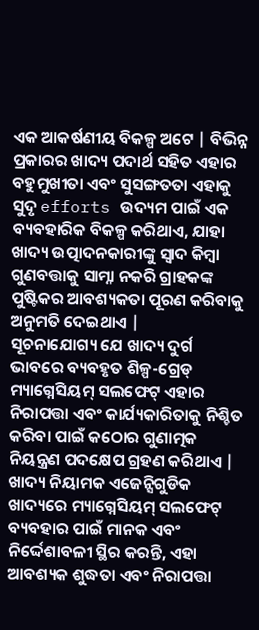ଏକ ଆକର୍ଷଣୀୟ ବିକଳ୍ପ ଅଟେ | ବିଭିନ୍ନ ପ୍ରକାରର ଖାଦ୍ୟ ପଦାର୍ଥ ସହିତ ଏହାର ବହୁମୁଖୀତା ଏବଂ ସୁସଙ୍ଗତତା ଏହାକୁ ସୁଦୃ efforts ଉଦ୍ୟମ ପାଇଁ ଏକ ବ୍ୟବହାରିକ ବିକଳ୍ପ କରିଥାଏ, ଯାହା ଖାଦ୍ୟ ଉତ୍ପାଦନକାରୀଙ୍କୁ ସ୍ୱାଦ କିମ୍ବା ଗୁଣବତ୍ତାକୁ ସାମ୍ନା ନକରି ଗ୍ରାହକଙ୍କ ପୁଷ୍ଟିକର ଆବଶ୍ୟକତା ପୂରଣ କରିବାକୁ ଅନୁମତି ଦେଇଥାଏ |
ସୂଚନାଯୋଗ୍ୟ ଯେ ଖାଦ୍ୟ ଦୁର୍ଗ ଭାବରେ ବ୍ୟବହୃତ ଶିଳ୍ପ-ଗ୍ରେଡ୍ ମ୍ୟାଗ୍ନେସିୟମ୍ ସଲଫେଟ୍ ଏହାର ନିରାପତ୍ତା ଏବଂ କାର୍ଯ୍ୟକାରିତାକୁ ନିଶ୍ଚିତ କରିବା ପାଇଁ କଠୋର ଗୁଣାତ୍ମକ ନିୟନ୍ତ୍ରଣ ପଦକ୍ଷେପ ଗ୍ରହଣ କରିଥାଏ | ଖାଦ୍ୟ ନିୟାମକ ଏଜେନ୍ସିଗୁଡିକ ଖାଦ୍ୟରେ ମ୍ୟାଗ୍ନେସିୟମ୍ ସଲଫେଟ୍ ବ୍ୟବହାର ପାଇଁ ମାନକ ଏବଂ ନିର୍ଦ୍ଦେଶାବଳୀ ସ୍ଥିର କରନ୍ତି, ଏହା ଆବଶ୍ୟକ ଶୁଦ୍ଧତା ଏବଂ ନିରାପତ୍ତା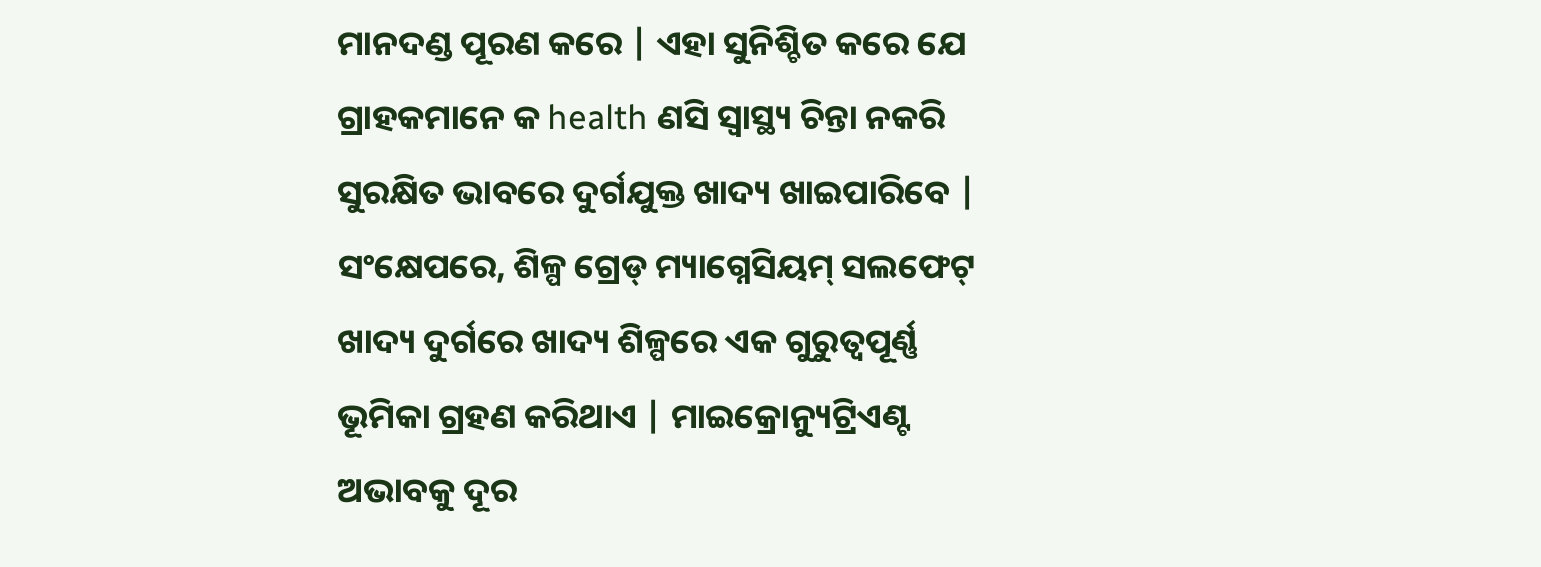ମାନଦଣ୍ଡ ପୂରଣ କରେ | ଏହା ସୁନିଶ୍ଚିତ କରେ ଯେ ଗ୍ରାହକମାନେ କ health ଣସି ସ୍ୱାସ୍ଥ୍ୟ ଚିନ୍ତା ନକରି ସୁରକ୍ଷିତ ଭାବରେ ଦୁର୍ଗଯୁକ୍ତ ଖାଦ୍ୟ ଖାଇପାରିବେ |
ସଂକ୍ଷେପରେ, ଶିଳ୍ପ ଗ୍ରେଡ୍ ମ୍ୟାଗ୍ନେସିୟମ୍ ସଲଫେଟ୍ ଖାଦ୍ୟ ଦୁର୍ଗରେ ଖାଦ୍ୟ ଶିଳ୍ପରେ ଏକ ଗୁରୁତ୍ୱପୂର୍ଣ୍ଣ ଭୂମିକା ଗ୍ରହଣ କରିଥାଏ | ମାଇକ୍ରୋନ୍ୟୁଟ୍ରିଏଣ୍ଟ ଅଭାବକୁ ଦୂର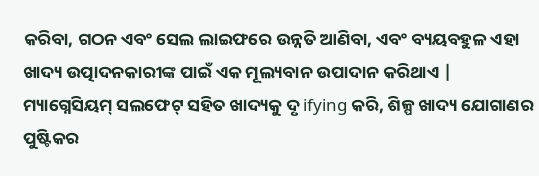କରିବା, ଗଠନ ଏବଂ ସେଲ ଲାଇଫରେ ଉନ୍ନତି ଆଣିବା, ଏବଂ ବ୍ୟୟବହୁଳ ଏହା ଖାଦ୍ୟ ଉତ୍ପାଦନକାରୀଙ୍କ ପାଇଁ ଏକ ମୂଲ୍ୟବାନ ଉପାଦାନ କରିଥାଏ | ମ୍ୟାଗ୍ନେସିୟମ୍ ସଲଫେଟ୍ ସହିତ ଖାଦ୍ୟକୁ ଦୃ ifying କରି, ଶିଳ୍ପ ଖାଦ୍ୟ ଯୋଗାଣର ପୁଷ୍ଟିକର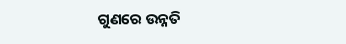ଗୁଣରେ ଉନ୍ନତି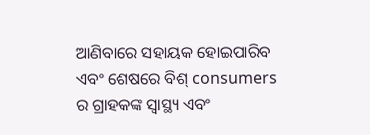ଆଣିବାରେ ସହାୟକ ହୋଇପାରିବ ଏବଂ ଶେଷରେ ବିଶ୍ consumers ର ଗ୍ରାହକଙ୍କ ସ୍ୱାସ୍ଥ୍ୟ ଏବଂ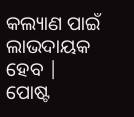କଲ୍ୟାଣ ପାଇଁ ଲାଭଦାୟକ ହେବ |
ପୋଷ୍ଟ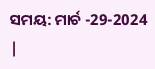ସମୟ: ମାର୍ଚ -29-2024 |